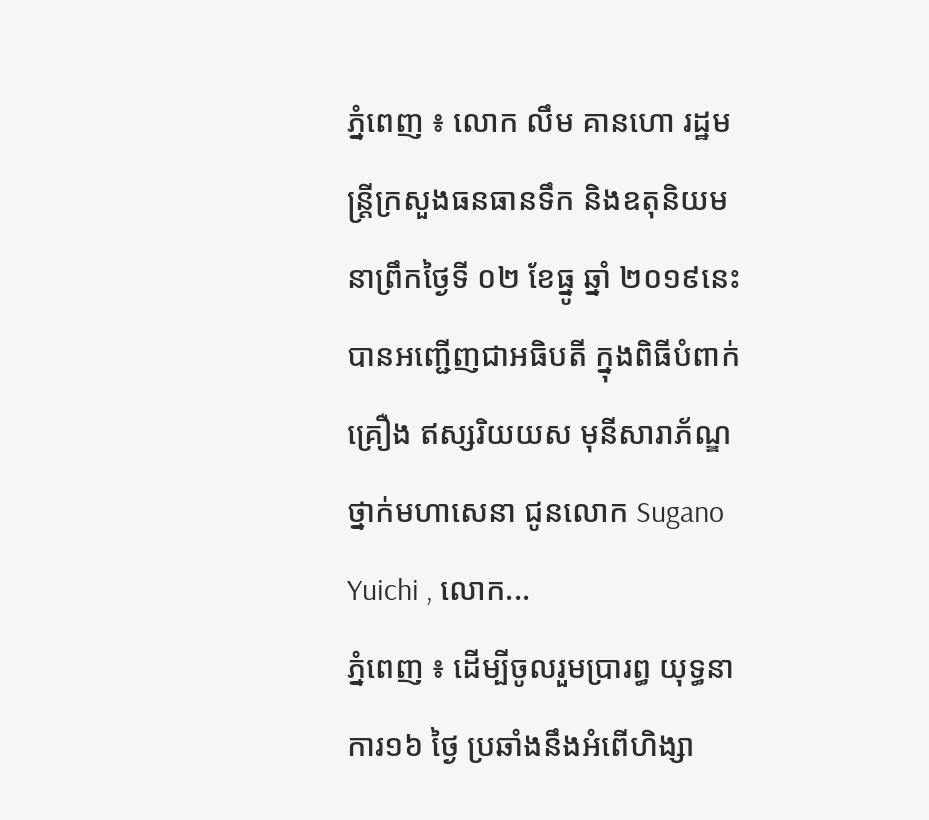ភ្នំពេញ ៖ លោក លឹម គានហោ រដ្ឋមន្រ្តីក្រសួងធនធានទឹក និងឧតុនិយម នាព្រឹកថ្ងៃទី ០២ ខែធ្នូ ឆ្នាំ ២០១៩នេះ បានអញ្ជើញជាអធិបតី ក្នុងពិធីបំពាក់គ្រឿង ឥស្សរិយយស មុនីសារាភ័ណ្ឌ ថ្នាក់មហាសេនា ជូនលោក Sugano Yuichi , លោក...
ភ្នំពេញ ៖ ដើម្បីចូលរួមប្រារព្ធ យុទ្ធនាការ១៦ ថ្ងៃ ប្រឆាំងនឹងអំពើហិង្សា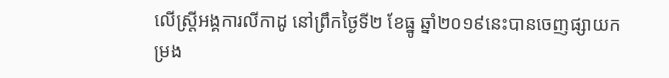លើស្ត្រីអង្គការលីកាដូ នៅព្រឹកថ្ងៃទី២ ខែធ្នូ ឆ្នាំ២០១៩នេះបានចេញផ្សាយកម្រង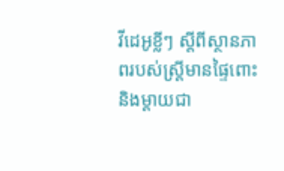វីដេអូខ្លីៗ ស្តីពីស្ថានភាពរបស់ស្ត្រីមានផ្ទៃពោះ និងម្តាយជា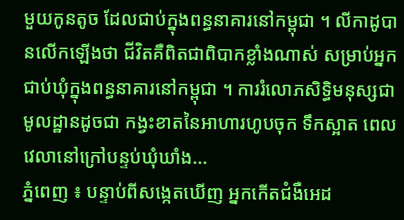មួយកូនតូច ដែលជាប់ក្នុងពន្ធនាគារនៅកម្ពុជា ។ លីកាដូបានលើកឡើងថា ជីវិតគឺពិតជាពិបាកខ្លាំងណាស់ សម្រាប់អ្នកជាប់ឃុំក្នុងពន្ធនាគារនៅកម្ពុជា ។ ការរំលោភសិទ្ធិមនុស្សជាមូលដ្ឋានដូចជា កង្វះខាតនៃអាហារហូបចុក ទឹកស្អាត ពេលវេលានៅក្រៅបន្ទប់ឃុំឃាំង...
ភ្នំពេញ ៖ បន្ទាប់ពីសង្កេតឃើញ អ្នកកើតជំងឺអេដ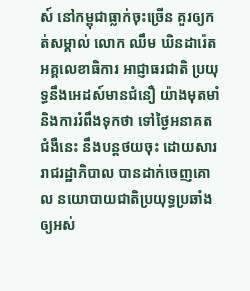ស៍ នៅកម្ពុជាធ្លាក់ចុះច្រើន គួរឲ្យកត់សម្គាល់ លោក ឈឹម ឃិនដារ៉េត អគ្គលេខាធិការ អាជ្ញាធរជាតិ ប្រយុទ្ធនឹងអេដស៍មានជំនឿ យ៉ាងមុតមាំ និងការរំពឹងទុកថា ទៅថ្ងៃអនាគតជំងឺនេះ នឹងបន្តថយចុះ ដោយសាររាជរដ្ឋាភិបាល បានដាក់ចេញគោល នយោបាយជាតិប្រយុទ្ធប្រឆាំង ឲ្យអស់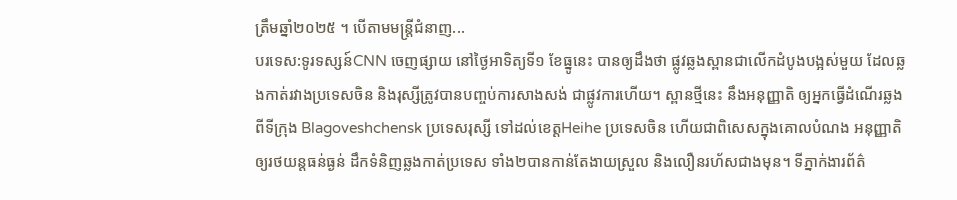ត្រឹមឆ្នាំ២០២៥ ។ បើតាមមន្រ្តីជំនាញ...
បរទេស:ទូរទស្សន៍CNN ចេញផ្សាយ នៅថ្ងៃអាទិត្យទី១ ខែធ្នូនេះ បានឲ្យដឹងថា ផ្លូវឆ្លងស្ពានជាលើកដំបូងបង្អស់មួយ ដែលឆ្លងកាត់រវាងប្រទេសចិន និងរុស្សីត្រូវបានបញ្ចប់ការសាងសង់ ជាផ្លូវការហើយ។ ស្ពានថ្មីនេះ នឹងអនុញ្ញាតិ ឲ្យអ្នកធ្វើដំណើរឆ្លងពីទីក្រុង Blagoveshchensk ប្រទេសរុស្សី ទៅដល់ខេត្តHeihe ប្រទេសចិន ហើយជាពិសេសក្នុងគោលបំណង អនុញ្ញាតិឲ្យរថយន្តធន់ធ្ងន់ ដឹកទំនិញឆ្លងកាត់ប្រទេស ទាំង២បានកាន់តែងាយស្រួល និងលឿនរហ័សជាងមុន។ ទីភ្នាក់ងារព័ត៌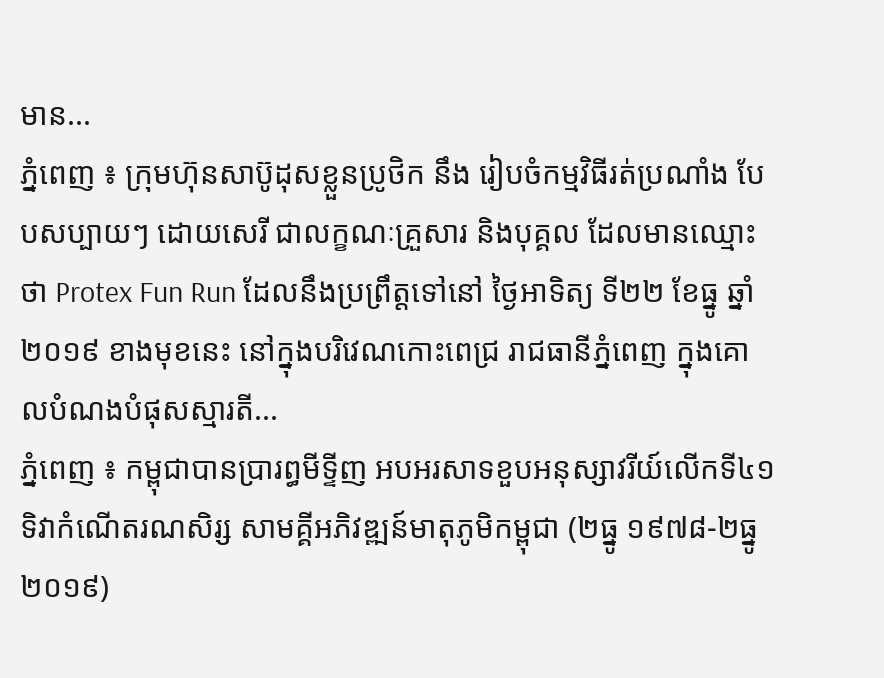មាន...
ភ្នំពេញ ៖ ក្រុមហ៊ុនសាប៊ូដុសខ្លួនប្រូថិក នឹង រៀបចំកម្មវិធីរត់ប្រណាំង បែបសប្បាយៗ ដោយសេរី ជាលក្ខណៈគ្រួសារ និងបុគ្គល ដែលមានឈ្មោះថា Protex Fun Run ដែលនឹងប្រព្រឹត្តទៅនៅ ថ្ងៃអាទិត្យ ទី២២ ខែធ្នូ ឆ្នាំ២០១៩ ខាងមុខនេះ នៅក្នុងបរិវេណកោះពេជ្រ រាជធានីភ្នំពេញ ក្នុងគោលបំណងបំផុសស្មារតី...
ភ្នំពេញ ៖ កម្ពុជាបានប្រារព្ធមីទ្ទីញ អបអរសាទខួបអនុស្សាវរីយ៍លើកទី៤១ ទិវាកំណើតរណសិរ្ស សាមគ្គីអភិវឌ្ឍន៍មាតុភូមិកម្ពុជា (២ធ្នូ ១៩៧៨-២ធ្នូ ២០១៩)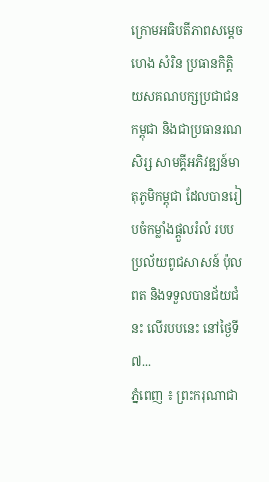ក្រោមអធិបតីភាពសម្តេច ហេង សំរិន ប្រធានកិត្តិយសគណបក្សប្រជាជនកម្ពុជា និងជាប្រធានរណសិរ្ស សាមគ្គីអភិវឌ្ឍន៍មាតុភូមិកម្ពុជា ដែលបានរៀបចំកម្លាំងផ្ដួលរំលំ របបប្រល័យពូជសាសន៍ ប៉ុល ពត និងទទួលបានជ័យជំនះ លើរបបនេះ នៅថ្ងៃទី៧...
ភ្នំពេញ ៖ ព្រះករុណាជា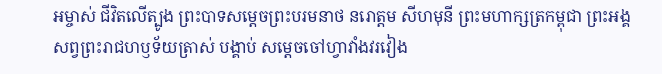អម្ចាស់ ជីវិតលើត្បូង ព្រះបាទសម្តេចព្រះបរមនាថ នរោត្តម សីហមុនី ព្រះមហាក្សត្រកម្ពុជា ព្រះអង្គសព្វព្រះរាជហឫទ័យត្រាស់ បង្គាប់ សម្តេចចៅហ្វាវាំងវរវៀង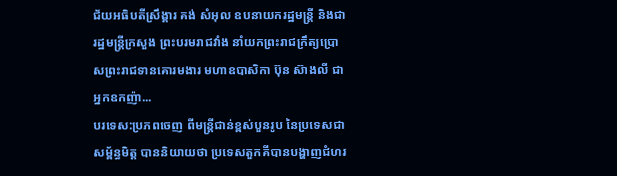ជ័យអធិបតីស្រឹង្គារ គង់ សំអុល ឧបនាយករដ្ឋមន្រ្តី និងជារដ្ឋមន្រ្តីក្រសួង ព្រះបរមរាជវាំង នាំយកព្រះរាជក្រឹត្យប្រោសព្រះរាជទានគោរមងារ មហាឧបាសិកា ប៊ុន ស៊ាងលី ជាអ្នកឧកញ៉ា...
បរទេស:ប្រភពចេញ ពីមន្ត្រីជាន់ខ្ពស់បួនរូប នៃប្រទេសជាសម្ព័ន្ធមិត្ត បាននិយាយថា ប្រទេសតួកគីបានបង្ហាញជំហរ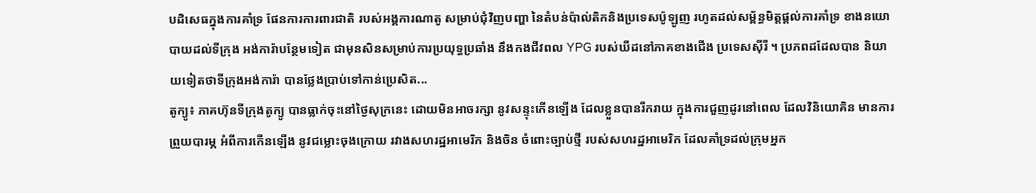បដិសេធក្នុងការគាំទ្រ ផែនការការពារជាតិ របស់អង្គការណាតូ សម្រាប់ជុំវិញបញ្ហា នៃតំបន់ប៉ាល់តិកនិងប្រទេសប៉ូឡូញ រហូតដល់សម្ព័ន្ធមិត្តផ្តល់ការគាំទ្រ ខាងនយោបាយដល់ទីក្រុង អង់ការ៉ាបន្ថែមទៀត ជាមុនសិនសម្រាប់ការប្រយុទ្ធប្រឆាំង នឹងកងជីវពល YPG របស់ឃឺដនៅភាគខាងជើង ប្រទេសស៊ីរី ។ ប្រភពដដែលបាន និយាយទៀតថាទីក្រុងអង់ការ៉ា បានថ្លែងប្រាប់ទៅកាន់ប្រេសិត...
តូក្យូ៖ ភាគហ៊ុនទីក្រុងតូក្យូ បានធ្លាក់ចុះនៅថ្ងៃសុក្រនេះ ដោយមិនអាចរក្សា នូវសន្ទុះកើនឡើង ដែលខ្លួនបានរីករាយ ក្នុងការជួញដូរនៅពេល ដែលវិនិយោគិន មានការព្រួយបារម្ភ អំពីការកើនឡើង នូវជម្លោះចុងក្រោយ រវាងសហរដ្ឋអាមេរិក និងចិន ចំពោះច្បាប់ថ្មី របស់សហរដ្ឋអាមេរិក ដែលគាំទ្រដល់ក្រុមអ្នក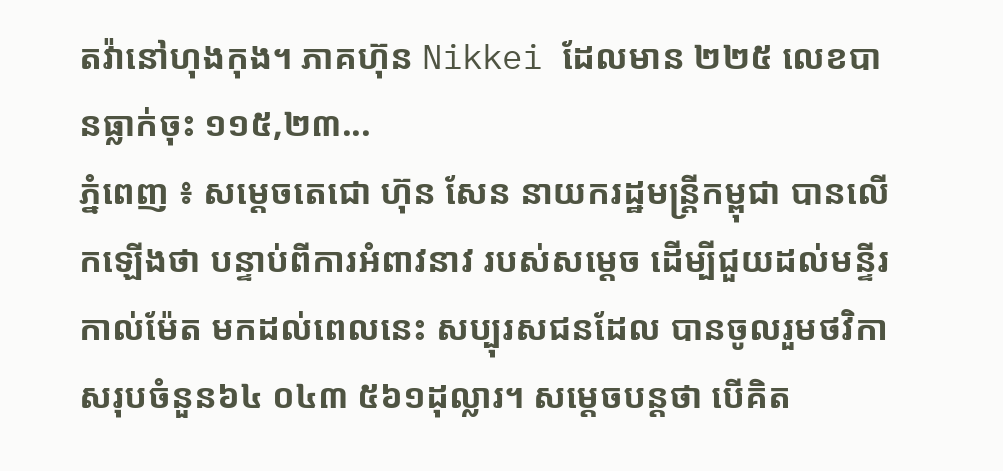តវ៉ានៅហុងកុង។ ភាគហ៊ុន Nikkei ដែលមាន ២២៥ លេខបានធ្លាក់ចុះ ១១៥,២៣...
ភ្នំពេញ ៖ សម្តេចតេជោ ហ៊ុន សែន នាយករដ្ឋមន្រ្តីកម្ពុជា បានលើកឡើងថា បន្ទាប់ពីការអំពាវនាវ របស់សម្តេច ដើម្បីជួយដល់មន្ទីរកាល់ម៉ែត មកដល់ពេលនេះ សប្បុរសជនដែល បានចូលរួមថវិកា សរុបចំនួន៦៤ ០៤៣ ៥៦១ដុល្លារ។ សម្តេចបន្តថា បើគិត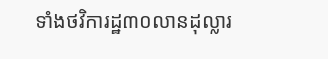ទាំងថវិការដ្ឋ៣០លានដុល្លារ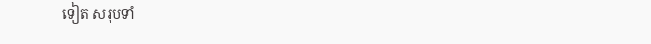ទៀត សរុបទាំ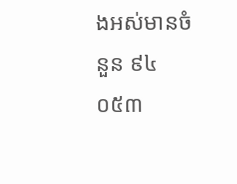ងអស់មានចំនួន ៩៤ ០៥៣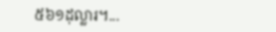៥៦១ដុល្លារ។...